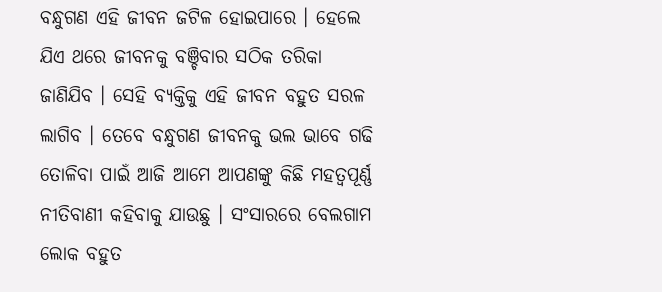ବନ୍ଧୁଗଣ ଏହି ଜୀବନ ଜଟିଳ ହୋଇପାରେ । ହେଲେ ଯିଏ ଥରେ ଜୀବନକୁ ବଞ୍ଚିବାର ସଠିକ ତରିକା ଜାଣିଯିବ । ସେହି ବ୍ୟକ୍ତିକୁ ଏହି ଜୀବନ ବହୁତ ସରଳ ଲାଗିବ । ତେବେ ବନ୍ଧୁଗଣ ଜୀବନକୁ ଭଲ ଭାବେ ଗଢି ତୋଳିବା ପାଇଁ ଆଜି ଆମେ ଆପଣଙ୍କୁ କିଛି ମହତ୍ଵପୂର୍ଣ୍ଣ ନୀତିବାଣୀ କହିବାକୁ ଯାଉଛୁ । ସଂସାରରେ ବେଲଗାମ ଲୋକ ବହୁତ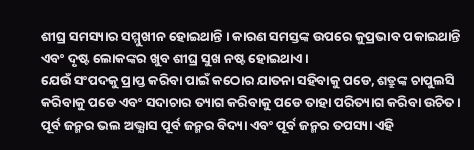ଶୀଘ୍ର ସମସ୍ୟାର ସମ୍ମୁଖୀନ ହୋଇଥାନ୍ତି । କାରଣ ସମସ୍ତଙ୍କ ଉପରେ କୁପ୍ରଭାବ ପକାଇଥାନ୍ତି ଏବଂ ଦୃଷ୍ଟ ଲୋକଙ୍କର ଖୁବ ଶୀଘ୍ର ସୁଖ ନଷ୍ଟ ହୋଇଥାଏ ।
ଯେଉଁ ସଂପଦକୁ ପ୍ରାପ୍ତ କରିବା ପାଇଁ କଠୋର ଯାତନା ସହିବାକୁ ପଡେ, ଶତ୍ରୁଙ୍କ ଚାପୁଲସି କରିବାକୁ ପଡେ ଏବଂ ସଦାଚାର ତ୍ୟାଗ କରିବାକୁ ପଡେ ତାହା ପରିତ୍ୟାଗ କରିବା ଉଚିତ ।
ପୂର୍ବ ଜନ୍ମର ଭଲ ଅଭ୍ଯାସ ପୂର୍ବ ଜନ୍ମର ବିଦ୍ୟା ଏବଂ ପୂର୍ବ ଜନ୍ମର ତପସ୍ୟା ଏହି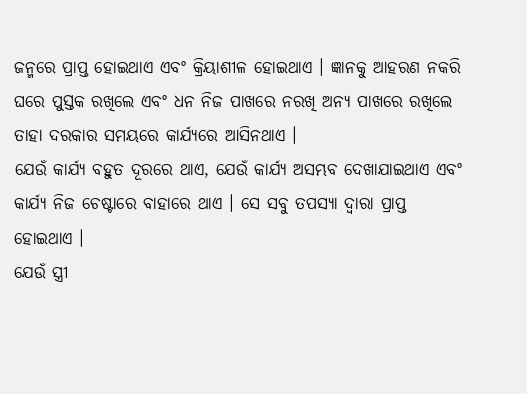ଜନ୍ମରେ ପ୍ରାପ୍ତ ହୋଇଥାଏ ଏବଂ କ୍ରିୟାଶୀଳ ହୋଇଥାଏ । ଜ୍ଞାନକୁ ଆହରଣ ନକରି ଘରେ ପୁସ୍ତକ ରଖିଲେ ଏବଂ ଧନ ନିଜ ପାଖରେ ନରଖି ଅନ୍ୟ ପାଖରେ ରଖିଲେ ତାହା ଦରକାର ସମୟରେ କାର୍ଯ୍ୟରେ ଆସିନଥାଏ ।
ଯେଉଁ କାର୍ଯ୍ୟ ବହୁତ ଦୂରରେ ଥାଏ, ଯେଉଁ କାର୍ଯ୍ୟ ଅସମ୍ଭବ ଦେଖାଯାଇଥାଏ ଏବଂ କାର୍ଯ୍ୟ ନିଜ ଚେଷ୍ଟାରେ ବାହାରେ ଥାଏ । ସେ ସବୁ ତପସ୍ୟା ଦ୍ଵାରା ପ୍ରାପ୍ତ ହୋଇଥାଏ ।
ଯେଉଁ ସ୍ତ୍ରୀ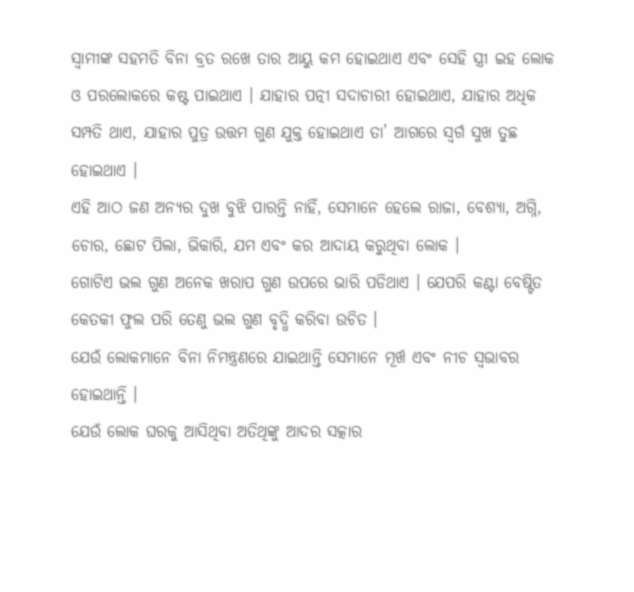ସ୍ବାମୀଙ୍କ ସହମତି ବିନା ବ୍ରତ ରଖେ ତାର ଆୟୁ କମ ହୋଇଥାଏ ଏବଂ ସେହି ସ୍ତ୍ରୀ ଇହ ଲୋକ ଓ ପରଲୋକରେ କଷ୍ଟ ପାଇଥାଏ । ଯାହାର ପତ୍ନୀ ସଦାଚାରୀ ହୋଇଥାଏ, ଯାହାର ଅଧିକ ସମ୍ପତି ଥାଏ, ଯାହାର ପୁତ୍ର ଉତ୍ତମ ଗୁଣ ଯୁକ୍ତ ହୋଇଥାଏ ତା’ ଆଗରେ ସ୍ଵର୍ଗ ସୁଖ ତୁଛ ହୋଇଥାଏ ।
ଏହି ଆଠ ଜଣ ଅନ୍ୟର ଦୁଖ ବୁଝି ପାରନ୍ତି ନାହିଁ, ସେମାନେ ହେଲେ ରାଜା, ବେଶ୍ୟା, ଅଗ୍ନି, ଚୋର, ଛୋଟ ପିଲା, ଭିକାରି, ଯମ ଏବଂ କର ଆଦାୟ କରୁଥିବା ଲୋକ ।
ଗୋଟିଏ ଭଲ ଗୁଣ ଅନେକ ଖରାପ ଗୁଣ ଉପରେ ଭାରି ପଡିଥାଏ । ଯେପରି କଣ୍ଟା ବେଷ୍ଟିତ କେତକୀ ଫୁଲ ପରି ତେଣୁ ଭଲ ଗୁଣ ବୃଦ୍ଧି କରିବା ଉଚିତ ।
ଯେଉଁ ଲୋକମାନେ ବିନା ନିମନ୍ତ୍ରଣରେ ଯାଇଥାନ୍ତି ସେମାନେ ମୂର୍ଖ ଏବଂ ନୀଚ ସ୍ଵଭାବର ହୋଇଥାନ୍ତି ।
ଯେଉଁ ଲୋକ ଘରକୁ ଆସିଥିବା ଅତିଥିଙ୍କୁ ଆଦର ସତ୍କାର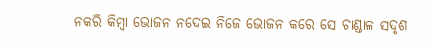ନକରି କିମ୍ବା ଭୋଜନ ନଦେଇ ନିଜେ ଭୋଜନ କରେ ସେ ଚାଣ୍ଡାଳ ସଦୃଶ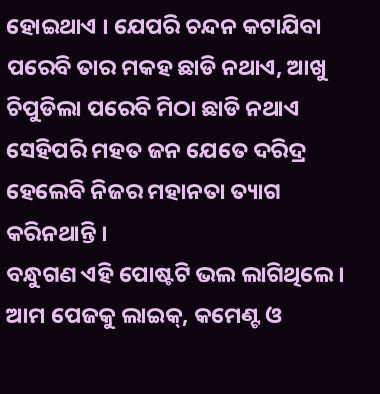ହୋଇଥାଏ । ଯେପରି ଚନ୍ଦନ କଟାଯିବା ପରେବି ତାର ମକହ ଛାଡି ନଥାଏ, ଆଖୁ ଚିପୁଡିଲା ପରେବି ମିଠା ଛାଡି ନଥାଏ ସେହିପରି ମହତ ଜନ ଯେତେ ଦରିଦ୍ର ହେଲେବି ନିଜର ମହାନତା ତ୍ୟାଗ କରିନଥାନ୍ତି ।
ବନ୍ଧୁଗଣ ଏହି ପୋଷ୍ଟଟି ଭଲ ଲାଗିଥିଲେ । ଆମ ପେଜକୁ ଲାଇକ୍, କମେଣ୍ଟ ଓ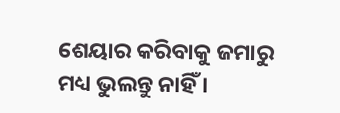ଶେୟାର କରିବାକୁ ଜମାରୁ ମଧ୍ୟ ଭୁଲନ୍ତୁ ନାହିଁ ।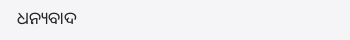ଧନ୍ୟବାଦ